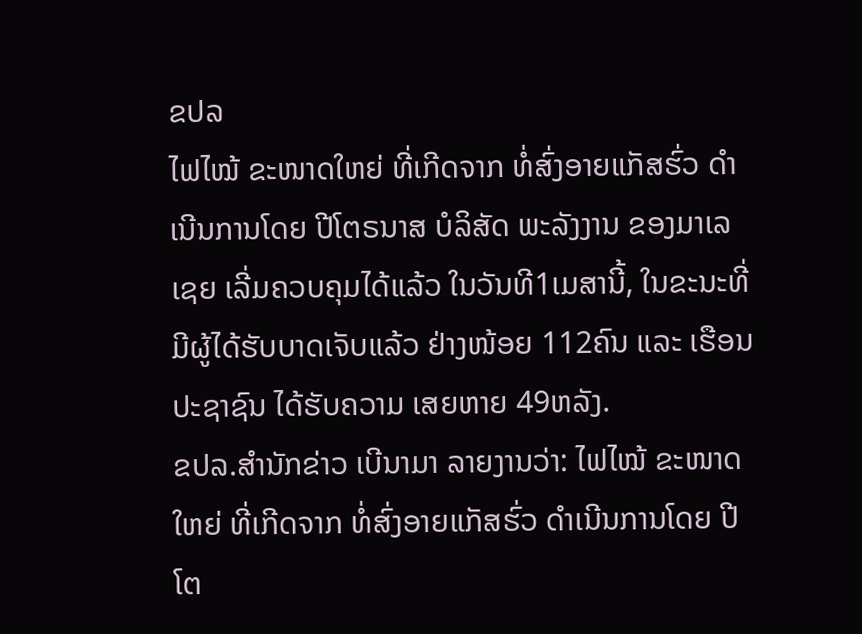ຂປລ
ໄຟໄໝ້ ຂະໜາດໃຫຍ່ ທີ່ເກີດຈາກ ທໍ່ສົ່ງອາຍແກັສຮົ່ວ ດຳເນີນການໂດຍ ປີໂຕຣນາສ ບໍລິສັດ ພະລັງງານ ຂອງມາເລເຊຍ ເລີ່ມຄວບຄຸມໄດ້ແລ້ວ ໃນວັນທີ1ເມສານີ້, ໃນຂະນະທີ່ ມີຜູ້ໄດ້ຮັບບາດເຈັບແລ້ວ ຢ່າງໜ້ອຍ 112ຄົນ ແລະ ເຮືອນປະຊາຊົນ ໄດ້ຮັບຄວາມ ເສຍຫາຍ 49ຫລັງ.
ຂປລ.ສຳນັກຂ່າວ ເບີນາມາ ລາຍງານວ່າ: ໄຟໄໝ້ ຂະໜາດໃຫຍ່ ທີ່ເກີດຈາກ ທໍ່ສົ່ງອາຍແກັສຮົ່ວ ດຳເນີນການໂດຍ ປີໂຕ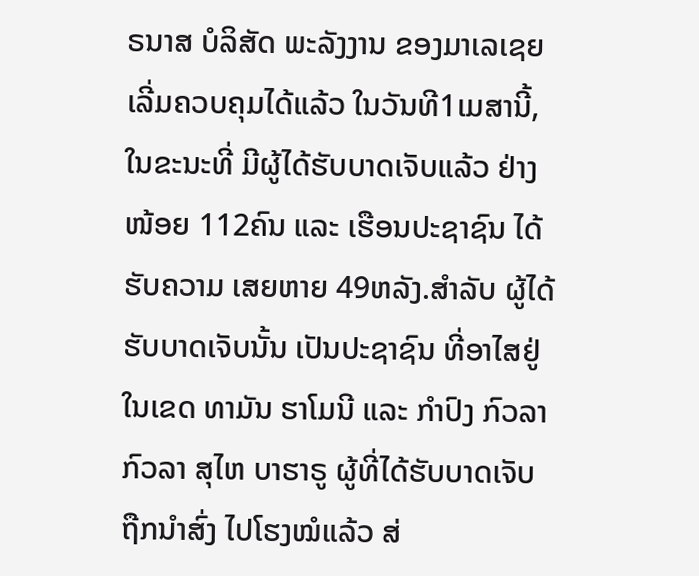ຣນາສ ບໍລິສັດ ພະລັງງານ ຂອງມາເລເຊຍ ເລີ່ມຄວບຄຸມໄດ້ແລ້ວ ໃນວັນທີ1ເມສານີ້, ໃນຂະນະທີ່ ມີຜູ້ໄດ້ຮັບບາດເຈັບແລ້ວ ຢ່າງໜ້ອຍ 112ຄົນ ແລະ ເຮືອນປະຊາຊົນ ໄດ້ຮັບຄວາມ ເສຍຫາຍ 49ຫລັງ.ສຳລັບ ຜູ້ໄດ້ຮັບບາດເຈັບນັ້ນ ເປັນປະຊາຊົນ ທີ່ອາໄສຢູ່ໃນເຂດ ທາມັນ ຮາໂມນີ ແລະ ກຳປົງ ກົວລາ ກົວລາ ສຸໄຫ ບາຮາຣູ ຜູ້ທີ່ໄດ້ຮັບບາດເຈັບ ຖືກນຳສົ່ງ ໄປໂຮງໝໍແລ້ວ ສ່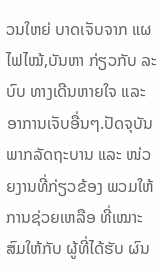ວນໃຫຍ່ ບາດເຈັບຈາກ ແຜໄຟໄໝ້,ບັນຫາ ກ່ຽວກັບ ລະບົບ ທາງເດີນຫາຍໃຈ ແລະ ອາການເຈັບອື່ນໆ.ປັດຈຸບັນ ພາກລັດຖະບານ ແລະ ໜ່ວຍງານທີ່ກ່ຽວຂ້ອງ ພວມໃຫ້ການຊ່ວຍເຫລືອ ທີ່ເໝາະສົມໃຫ້ກັບ ຜູ້ທີ່ໄດ້ຮັບ ຜົນ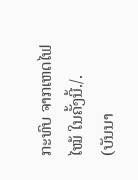ກະທົບ ຈາກເຫດໄຟໄໝ້ ໃນຄັ້ງນີ້./.
(ບັນນາ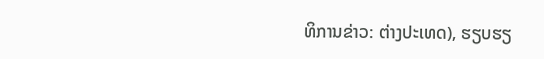ທິການຂ່າວ: ຕ່າງປະເທດ), ຮຽບຮຽ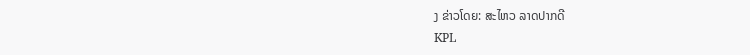ງ ຂ່າວໂດຍ: ສະໄຫວ ລາດປາກດີ
KPL